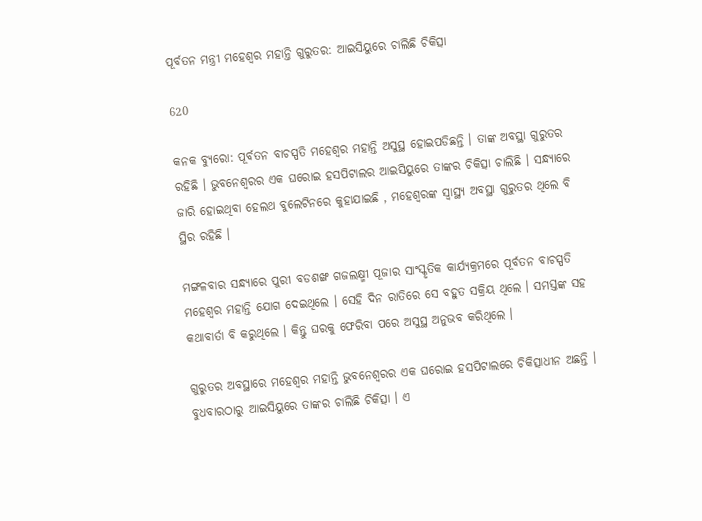ପୂର୍ବତନ ମନ୍ତ୍ରୀ ମହେଶ୍ୱର ମହାନ୍ତି ଗୁରୁତର: ଆଇସିୟୁରେ ଚାଲିଛି ଚିକିତ୍ସା

620

କନକ ବ୍ୟୁରୋ: ପୂର୍ବତନ ବାଚସ୍ପତି ମହେଶ୍ୱର ମହାନ୍ତି ଅସୁସ୍ଥ ହୋଇପଡିଛନ୍ତି । ତାଙ୍କ ଅବସ୍ଥା ଗୁରୁତର ରହିଛି । ଭୁବନେଶ୍ୱରର ଏକ ଘରୋଇ ହସପିଟାଲର ଆଇସିୟୁରେ ତାଙ୍କର ଚିକିତ୍ସା ଚାଲିଛି । ସନ୍ଧ୍ୟାରେ ଜାରି ହୋଇଥିବା ହେଲଥ ବୁଲେଟିନରେ କୁହାଯାଇଛି , ମହେଶ୍ୱରଙ୍କ ସ୍ୱାସ୍ଥ୍ୟ ଅବସ୍ଥା ଗୁରୁତର ଥିଲେ ବି ସ୍ଥିର ରହିଛି ।

ମଙ୍ଗଳବାର ସନ୍ଧ୍ୟାରେ ପୁରୀ ବଡଶଙ୍ଖ ଗଜଲକ୍ଷ୍ମୀ ପୂଜାର ସାଂସ୍କୃତିକ କାର୍ଯ୍ୟକ୍ରମରେ ପୂର୍ବତନ ବାଚସ୍ପତି ମହେଶ୍ୱର ମହାନ୍ତି ଯୋଗ ଦେଇଥିଲେ । ସେହି ଦିନ ରାତିରେ ସେ ବହୁତ ସକ୍ରିୟ ଥିଲେ । ସମସ୍ତଙ୍କ ସହ କଥାବାର୍ତା ବି କରୁଥିଲେ । କିନ୍ତୁ ଘରକୁ ଫେରିବା ପରେ ଅସୁସ୍ଥ ଅନୁଭବ କରିଥିଲେ ।

ଗୁରୁତର ଅବସ୍ଥାରେ ମହେଶ୍ୱର ମହାନ୍ତି ଭୁବନେଶ୍ୱରର ଏକ ଘରୋଇ ହସପିଟାଲରେ ଚିକିତ୍ସାଧୀନ ଅଛନ୍ତି । ବୁଧବାରଠାରୁ ଆଇସିୟୁରେ ତାଙ୍କର ଚାଲିଛି ଚିକିତ୍ସା । ଏ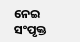ନେଇ ସଂପୃକ୍ତ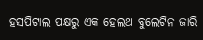ହସପିଟାଲ ପକ୍ଷରୁ ଏକ ହେଲଥ ବୁଲେଟିନ ଜାରି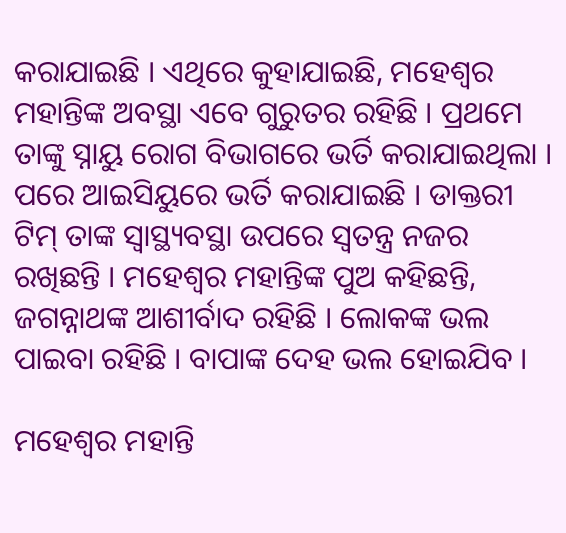କରାଯାଇଛି । ଏଥିରେ କୁହାଯାଇଛି, ମହେଶ୍ୱର ମହାନ୍ତିଙ୍କ ଅବସ୍ଥା ଏବେ ଗୁରୁତର ରହିଛି । ପ୍ରଥମେ ତାଙ୍କୁ ସ୍ନାୟୁ ରୋଗ ବିଭାଗରେ ଭର୍ତି କରାଯାଇଥିଲା । ପରେ ଆଇସିୟୁରେ ଭର୍ତି କରାଯାଇଛି । ଡାକ୍ତରୀ ଟିମ୍ ତାଙ୍କ ସ୍ୱାସ୍ଥ୍ୟବସ୍ଥା ଉପରେ ସ୍ୱତନ୍ତ୍ର ନଜର ରଖିଛନ୍ତି । ମହେଶ୍ୱର ମହାନ୍ତିଙ୍କ ପୁଅ କହିଛନ୍ତି, ଜଗନ୍ନାଥଙ୍କ ଆଶୀର୍ବାଦ ରହିଛି । ଲୋକଙ୍କ ଭଲ ପାଇବା ରହିଛି । ବାପାଙ୍କ ଦେହ ଭଲ ହୋଇଯିବ ।

ମହେଶ୍ୱର ମହାନ୍ତି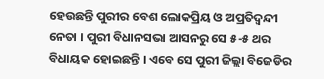ହେଉଛନ୍ତି ପୁରୀର ବେଶ ଲୋକପ୍ରିୟ ଓ ଅପ୍ରତିଦ୍ୱନ୍ଦୀ ନେତା । ପୁରୀ ବିଧାନସଭା ଆସନରୁ ସେ ୫-୫ ଥର ବିଧାୟକ ହୋଇଛନ୍ତି । ଏବେ ସେ ପୁରୀ ଜିଲ୍ଲା ବିଜେଡିର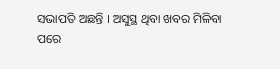ସଭାପତି ଅଛନ୍ତି । ଅସୁସ୍ଥ ଥିବା ଖବର ମିଳିବା ପରେ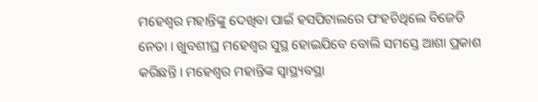ମହେଶ୍ୱର ମହାନ୍ତିଙ୍କୁ ଦେଖିବା ପାଇଁ ହସପିଟାଲରେ ପଂହଚିଥିଲେ ବିଜେଡି ନେତା । ଖୁବଶୀଘ୍ର ମହେଶ୍ୱର ସୁସ୍ଥ ହୋଇଯିବେ ବୋଲି ସମସ୍ତେ ଆଶା ପ୍ରକାଶ କରିଛନ୍ତି । ମହେଶ୍ୱର ମହାନ୍ତିଙ୍କ ସ୍ୱାସ୍ଥ୍ୟବସ୍ଥା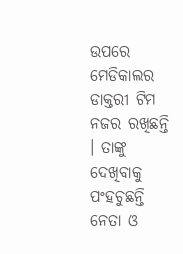ଉପରେ ମେଡିକାଲର ଡାକ୍ତରୀ ଟିମ ନଜର ରଖିଛନ୍ତି । ତାଙ୍କୁ ଦେଖିବାକୁ ପଂହଚୁଛନ୍ତି ନେତା ଓ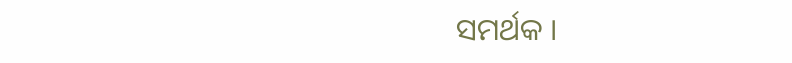ସମର୍ଥକ ।